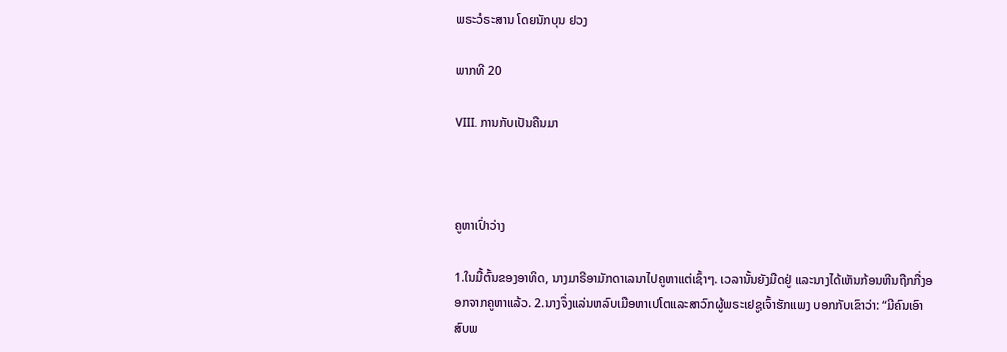ພຣະວໍຣະສານ ໂດຍນັກບຸນ ຢວງ

ພາກທີ 20

VIII. ການກັບເປັນຄືນມາ



ຄູຫາເປົ່າວ່າງ

1.ໃນມື້ຕົ້ນຂອງອາທິດ, ນາງມາຣີອາມັກດາເລນາໄປຄູຫາແຕ່ເຊົ້າໆ. ເວລານັ້ນຍັງມືດຢູ່ ແລະນາງໄດ້ເຫັນກ້ອນຫີນຖືກກື່ງອອກຈາກຄູຫາແລ້ວ. 2.ນາງຈຶ່ງແລ່ນຫລົບເມືອຫາເປໂຕແລະສາວົກຜູ້ພຣະເຢຊູເຈົ້າຮັກແພງ ບອກກັບເຂົາວ່າ: “ມີຄົນເອົາສົບພ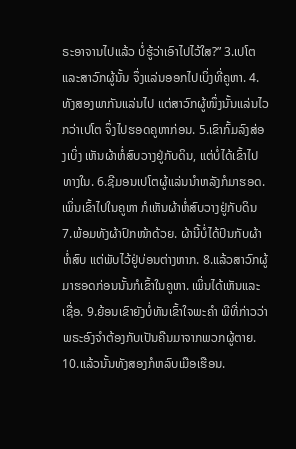ຣະອາຈານໄປແລ້ວ ບໍ່ຮູ້ວ່າເອົາໄປໄວ້ໃສ?” 3.ເປໂຕແລະສາວົກຜູ້ນັ້ນ ຈຶ່ງແລ່ນອອກໄປເບິ່ງທີ່ຄູຫາ. 4.ທັງສອງພາກັນແລ່ນໄປ ແຕ່ສາວົກຜູ້ໜຶ່ງນັ້ນແລ່ນໄວກວ່າເປໂຕ ຈຶ່ງໄປຮອດຄູຫາກ່ອນ. 5.ເຂົາກົ້ມລົງສ່ອງເບິ່ງ ເຫັນຜ້າຫໍ່ສົບວາງຢູ່ກັບດິນ, ແຕ່ບໍ່ໄດ້ເຂົ້າໄປທາງໃນ. 6.ຊີມອນເປໂຕຜູ້ແລ່ນນຳຫລັງກໍມາຮອດ. ເພິ່ນເຂົ້າໄປໃນຄູຫາ ກໍເຫັນຜ້າຫໍ່ສົບວາງຢູ່ກັບດິນ 7.ພ້ອມທັງຜ້າປົກໜ້າດ້ວຍ. ຜ້ານີ້ບໍ່ໄດ້ປົນກັບຜ້າຫໍ່ສົບ ແຕ່ພັບໄວ້ຢູ່ບ່ອນຕ່າງຫາກ. 8.ແລ້ວສາວົກຜູ້ມາຮອດກ່ອນນັ້ນກໍເຂົ້າໃນຄູຫາ. ເພິ່ນໄດ້ເຫັນແລະເຊື່ອ. 9.ຍ້ອນເຂົາຍັງບໍ່ທັນເຂົ້າໃຈພະຄຳ ພີທີ່ກ່າວວ່າ ພຣະອົງຈຳຕ້ອງກັບເປັນຄືນມາຈາກພວກຜູ້ຕາຍ. 10.ແລ້ວນັ້ນທັງສອງກໍຫລົບເມືອເຮືອນ.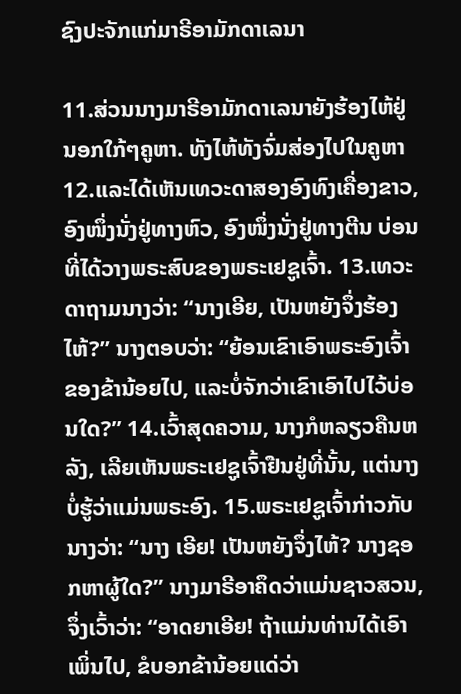ຊົງປະຈັກແກ່ມາຣີອາມັກດາເລນາ

11.ສ່ວນນາງມາຣີອາມັກດາເລນາຍັງຮ້ອງໄຫ້ຢູ່ນອກໃກ້ໆຄູຫາ. ທັງໄຫ້ທັງຈົ່ມສ່ອງໄປໃນຄູຫາ 12.ແລະໄດ້ເຫັນເທວະດາສອງອົງທົງເຄື່ອງຂາວ, ອົງໜຶ່ງນັ່ງຢູ່ທາງຫົວ, ອົງໜຶ່ງນັ່ງຢູ່ທາງຕີນ ບ່ອນທີ່ໄດ້ວາງພຣະສົບຂອງພຣະເຢຊູເຈົ້າ. 13.ເທວະດາຖາມນາງວ່າ: “ນາງເອີຍ, ເປັນຫຍັງຈຶ່ງຮ້ອງໄຫ້?” ນາງຕອບວ່າ: “ຍ້ອນເຂົາເອົາພຣະອົງເຈົ້າຂອງຂ້ານ້ອຍໄປ, ແລະບໍ່ຈັກວ່າເຂົາເອົາໄປໄວ້ບ່ອນໃດ?” 14.ເວົ້າສຸດຄວາມ, ນາງກໍຫລຽວຄືນຫລັງ, ເລີຍເຫັນພຣະເຢຊູເຈົ້າຢືນຢູ່ທີ່ນັ້ນ, ແຕ່ນາງບໍ່ຮູ້ວ່າແມ່ນພຣະອົງ. 15.ພຣະເຢຊູເຈົ້າກ່າວກັບນາງວ່າ: “ນາງ ເອີຍ! ເປັນຫຍັງຈຶ່ງໄຫ້? ນາງຊອກຫາຜູ້ໃດ?” ນາງມາຣີອາຄຶດວ່າແມ່ນຊາວສວນ, ຈຶ່ງເວົ້າວ່າ: “ອາດຍາເອີຍ! ຖ້າແມ່ນທ່ານໄດ້ເອົາເພິ່ນໄປ, ຂໍບອກຂ້ານ້ອຍແດ່ວ່າ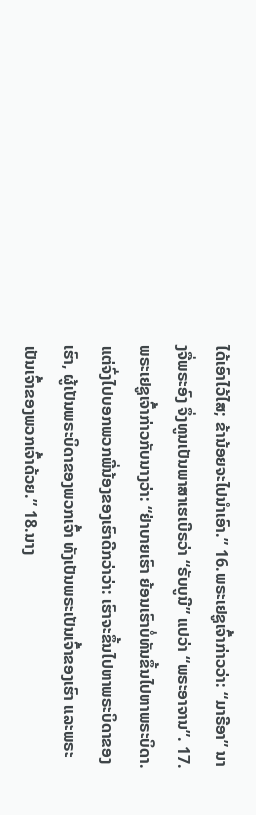ໄດ້ເອົາໄວ້ໄສ; ຂ້ານ້ອຍຈະໄປນຳເອົາ.” 16.ພຣະເຢຊູເຈົ້າກ່າວວ່າ: “ມາຣີອາ” ນາງຈື່ພຣະອົງ ຈຶ່ງທູນເປັນພາສາເຮເບີຣວ່າ “ຣັບບູນີ” ແປວ່າ “ພຣະອາຈານ”. 17.ພຣະເຢຊູເຈົ້າກ່າວກັບນາງວ່າ: “ຢ່າບາຍເຮົາ ຍ້ອນເຮົາບໍ່ທັນຂຶ້ນໄປຫາພຣະບິດາ. ແຕ່ຈົ່ງໄປບອກພວກພີ່ນ້ອງຂອງເຮົາດີກວ່າວ່າ: ເຮົາຈະຂຶ້ນໄປຫາພຣະບິດາຂອງເຮົາ, ຜູ້ເປັນພຣະບິດາຂອງພວກເຈົ້າ ທັງເປັນພຣະເປັນເຈົ້າຂອງເຮົາ ແລະພຣະເປັນເຈົ້າຂອງພວກເຈົ້າດ້ວຍ.” 18.ນາງ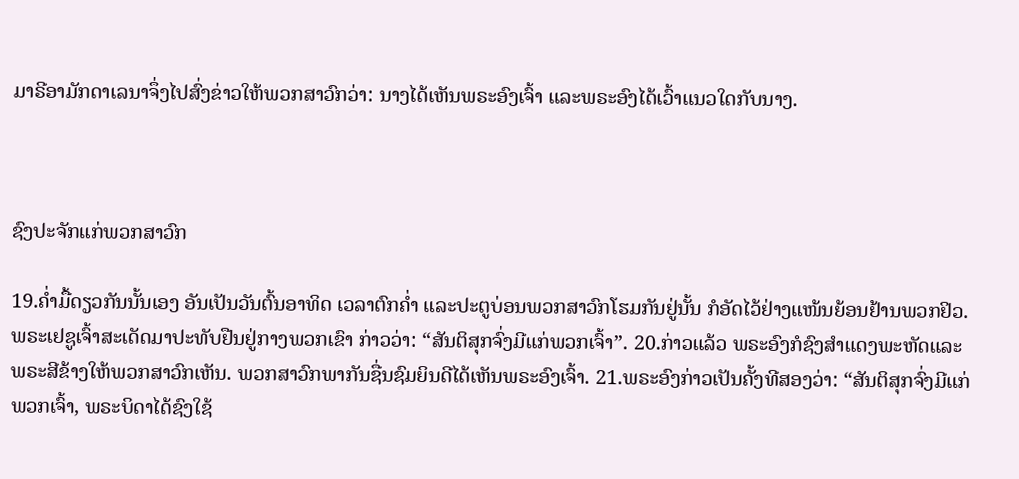ມາຣີອາມັກດາເລນາຈຶ່ງໄປສົ່ງຂ່າວໃຫ້ພວກສາວົກວ່າ: ນາງໄດ້ເຫັນພຣະອົງເຈົ້າ ແລະພຣະອົງໄດ້ເວົ້າແນວໃດກັບນາງ.



ຊົງປະຈັກແກ່ພວກສາວົກ

19.ຄ່ຳມື້ດຽວກັນນັ້ນເອງ ອັນເປັນວັນຕົ້ນອາທິດ ເວລາຕົກຄ່ຳ ແລະປະຕູບ່ອນພວກສາວົກໂຮມກັນຢູ່ນັ້ນ ກໍອັດໄວ້ຢ່າງແໜ້ນຍ້ອນຢ້ານພວກຢິວ. ພຣະເຢຊູເຈົ້າສະເດັດມາປະທັບຢືນຢູ່ກາງພວກເຂົາ ກ່າວວ່າ: “ສັນຕິສຸກຈົ່ງມີແກ່ພວກເຈົ້າ”. 20.ກ່າວແລ້ວ ພຣະອົງກໍຊົງສຳແດງພະຫັດແລະພຣະສີຂ້າງໃຫ້ພວກສາວົກເຫັນ. ພວກສາວົກພາກັນຊື່ນຊົມຍິນດີໄດ້ເຫັນພຣະອົງເຈົ້າ. 21.ພຣະອົງກ່າວເປັນຄັ້ງທີສອງວ່າ: “ສັນຕິສຸກຈົ່ງມີແກ່ພວກເຈົ້າ, ພຣະບິດາໄດ້ຊົງໃຊ້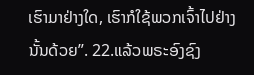ເຮົາມາຢ່າງໃດ, ເຮົາກໍໃຊ້ພວກເຈົ້າໄປຢ່າງນັ້ນດ້ວຍ”. 22.ແລ້ວພຣະອົງຊົງ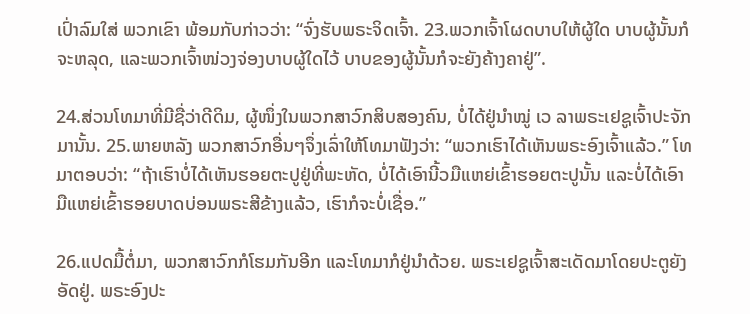ເປົ່າລົມໃສ່ ພວກເຂົາ ພ້ອມກັບກ່າວວ່າ: “ຈົ່ງຮັບພຣະຈິດເຈົ້າ. 23.ພວກເຈົ້າໂຜດບາບໃຫ້ຜູ້ໃດ ບາບຜູ້ນັ້ນກໍຈະຫລຸດ, ແລະພວກເຈົ້າໜ່ວງຈ່ອງບາບຜູ້ໃດໄວ້ ບາບຂອງຜູ້ນັ້ນກໍຈະຍັງຄ້າງຄາຢູ່”.

24.ສ່ວນໂທມາທີ່ມີຊື່ວ່າດີດິມ, ຜູ້ໜຶ່ງໃນພວກສາວົກສິບສອງຄົນ, ບໍ່ໄດ້ຢູ່ນຳໝູ່ ເວ ລາພຣະເຢຊູເຈົ້າປະຈັກມານັ້ນ. 25.ພາຍຫລັງ ພວກສາວົກອື່ນໆຈຶ່ງເລົ່າໃຫ້ໂທມາຟັງວ່າ: “ພວກເຮົາໄດ້ເຫັນພຣະອົງເຈົ້າແລ້ວ.” ໂທມາຕອບວ່າ: “ຖ້າເຮົາບໍ່ໄດ້ເຫັນຮອຍຕະປູຢູ່ທີ່ພະຫັດ, ບໍ່ໄດ້ເອົານີ້ວມືແຫຍ່ເຂົ້າຮອຍຕະປູນັ້ນ ແລະບໍ່ໄດ້ເອົາມືແຫຍ່ເຂົ້າຮອຍບາດບ່ອນພຣະສີຂ້າງແລ້ວ, ເຮົາກໍຈະບໍ່ເຊື່ອ.”

26.ແປດມື້ຕໍ່ມາ, ພວກສາວົກກໍໂຮມກັນອີກ ແລະໂທມາກໍຢູ່ນຳດ້ວຍ. ພຣະເຢຊູເຈົ້າສະເດັດມາໂດຍປະຕູຍັງອັດຢູ່. ພຣະອົງປະ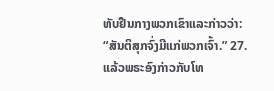ທັບຢືນກາງພວກເຂົາແລະກ່າວວ່າ: “ສັນຕິສຸກຈົ່ງມີແກ່ພວກເຈົ້າ.” 27.ແລ້ວພຣະອົງກ່າວກັບໂທ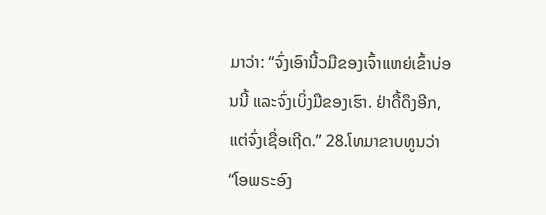ມາວ່າ: “ຈົ່ງເອົານີ້ວມືຂອງເຈົ້າແຫຍ່ເຂົ້າບ່ອນນີ້ ແລະຈົ່ງເບິ່ງມືຂອງເຮົາ. ຢ່າດື້ດຶງອີກ, ແຕ່ຈົ່ງເຊື່ອເຖີດ.” 28.ໂທມາຂາບທູນວ່າ “ໂອພຣະອົງ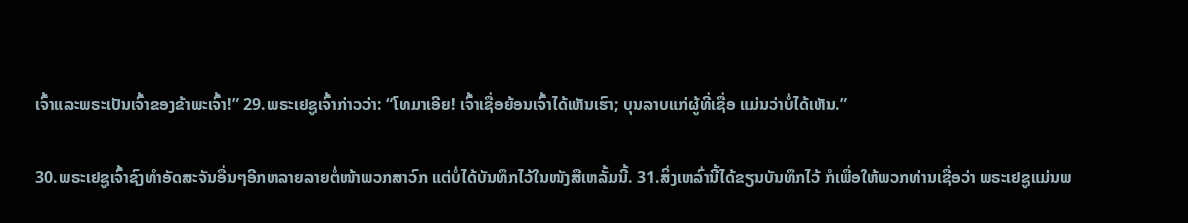ເຈົ້າແລະພຣະເປັນເຈົ້າຂອງຂ້າພະເຈົ້າ!” 29.ພຣະເຢຊູເຈົ້າກ່າວວ່າ: “ໂທມາເອີຍ! ເຈົ້າເຊື່ອຍ້ອນເຈົ້າໄດ້ເຫັນເຮົາ; ບຸນລາບແກ່ຜູ້ທີ່ເຊື່ອ ແມ່ນວ່າບໍ່ໄດ້ເຫັນ.”

30.ພຣະເຢຊູເຈົ້າຊົງທຳອັດສະຈັນອື່ນໆອີກຫລາຍລາຍຕໍ່ໜ້າພວກສາວົກ ແຕ່ບໍ່ໄດ້ບັນທຶກໄວ້ໃນໜັງສືເຫລັ້ມນີ້. 31.ສິ່ງເຫລົ່ານີ້ໄດ້ຂຽນບັນທຶກໄວ້ ກໍເພື່ອໃຫ້ພວກທ່ານເຊື່ອວ່າ ພຣະເຢຊູແມ່ນພ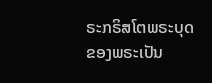ຣະກຣິສໂຕພຣະບຸດຂອງພຣະເປັນ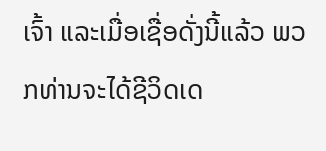ເຈົ້າ ແລະເມື່ອເຊື່ອດັ່ງນີ້ແລ້ວ ພວກທ່ານຈະໄດ້ຊີວິດເດ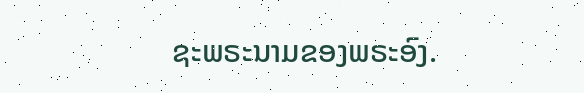ຊະພຣະນາມຂອງພຣະອົງ.